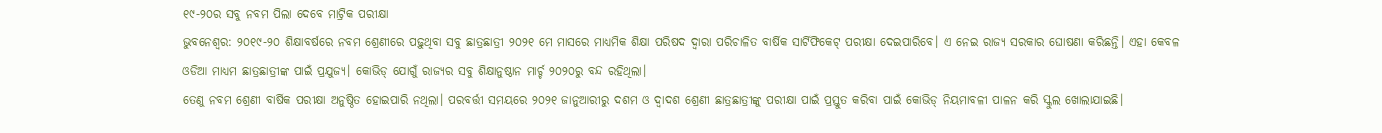୧୯-୨୦ର ସବୁ ନବମ ପିଲା ଦେବେ ମାଟ୍ରିକ ପରୀକ୍ଷା
ଭୁବନେଶ୍ବର: ୨୦୧୯-୨୦ ଶିକ୍ଷାବର୍ଷରେ ନବମ ଶ୍ରେଣୀରେ ପଢ଼ୁଥିବା ସବୁ ଛାତ୍ରଛାତ୍ରୀ ୨୦୨୧ ମେ ମାସରେ ମାଧ୍ୟମିକ ଶିକ୍ଷା ପରିଷଦ ଦ୍ବାରା ପରିଚାଳିତ ବାର୍ଷିକ ସାର୍ଟିଫିକେଟ୍ ପରୀକ୍ଷା ଦେଇପାରିବେ। ଏ ନେଇ ରାଜ୍ୟ ସରକାର ଘୋଷଣା କରିଛନ୍ତି। ଏହା କେବଳ ଓଡିଆ ମାଧ୍ୟମ ଛାତ୍ରଛାତ୍ରୀଙ୍କ ପାଇଁ ପ୍ରଯୁଜ୍ୟ। କୋଭିଡ୍ ଯୋଗୁଁ ରାଜ୍ୟର ସବୁ ଶିକ୍ଷାନୁଷ୍ଠାନ ମାର୍ଚ୍ଚ ୨୦୨୦ରୁ ବନ୍ଦ ରହିଥିଲା।
ତେଣୁ ନବମ ଶ୍ରେଣୀ ବାର୍ଷିକ ପରୀକ୍ଷା ଅନୁଷ୍ଠିତ ହୋଇପାରି ନଥିଲା। ପରବର୍ତ୍ତୀ ସମୟରେ ୨୦୨୧ ଜାନୁଆରୀରୁ ଦଶମ ଓ ଦ୍ବାଦଶ ଶ୍ରେଣୀ ଛାତ୍ରଛାତ୍ରୀଙ୍କୁ ପରୀକ୍ଷା ପାଇଁ ପ୍ରସ୍ତୁତ କରିବା ପାଇଁ କୋଭିଡ୍ ନିୟମାବଳୀ ପାଳନ କରି ସ୍କୁଲ ଖୋଲାଯାଇଛି।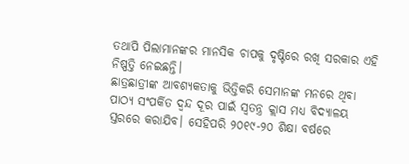ତଥାପି ପିଲାମାନଙ୍କର ମାନସିକ ଚାପକୁ ଦୃଷ୍ଟିରେ ରଖି ସରକାର ଏହି ନିଷ୍ପତ୍ତି ନେଇଛନ୍ତି।
ଛାତ୍ରଛାତ୍ରୀଙ୍କ ଆବଶ୍ୟକତାକୁ ଭିତ୍ତିକରି ସେମାନଙ୍କ ମନରେ ଥିବା ପାଠ୍ୟ ସଂପର୍କିତ ଦ୍ବନ୍ଦ ଦୂର ପାଇଁ ସ୍ବତନ୍ତ୍ର କ୍ଲାସ ମଧ୍ୟ ବିଦ୍ୟାଳୟ ସ୍ତରରେ କରାଯିବ। ସେହିପରି ୨୦୧୯-୨୦ ଶିକ୍ଷା ବର୍ଷରେ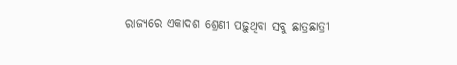ରାଜ୍ୟରେ ଏକାଦଶ ଶ୍ରେଣୀ ପଢ଼ୁଥିବା ସବୁ ଛାତ୍ରଛାତ୍ରୀ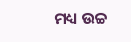ମଧ୍ୟ ଉଚ୍ଚ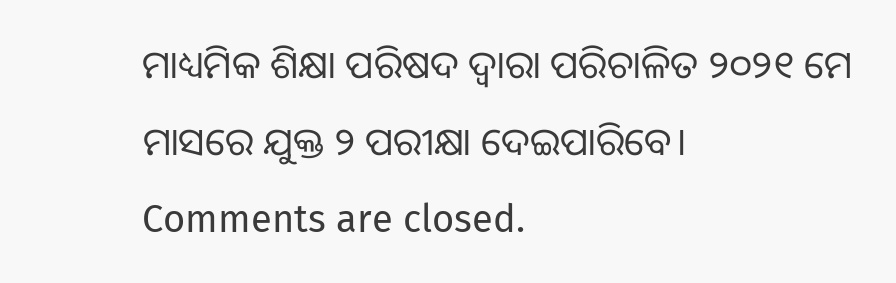ମାଧ୍ୟମିକ ଶିକ୍ଷା ପରିଷଦ ଦ୍ବାରା ପରିଚାଳିତ ୨୦୨୧ ମେ ମାସରେ ଯୁକ୍ତ ୨ ପରୀକ୍ଷା ଦେଇପାରିବେ।
Comments are closed.